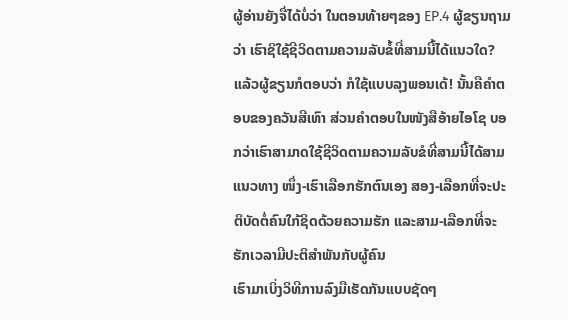ຜູ້ອ່ານຍັງຈື່ໄດ້ບໍ່ວ່າ ໃນຕອນທ້າຍໆຂອງ EP.4 ຜູ້ຂຽນຖາມວ່າ ເຮົາຊິໃຊ້ຊີວິດຕາມຄວາມລັບຂໍ້ທີ່ສາມນີ້ໄດ້ແນວໃດ? ແລ້ວຜູ້ຂຽນກໍຕອບວ່າ ກໍໃຊ້ແບບລຸງພອນເດ້! ນັ້ນຄືຄຳຕອບຂອງຄວັນສີເທົາ ສ່ວນຄຳຕອບໃນໜັງສືອ້າຍໄອໂຊ ບອກວ່າເຮົາສາມາດໃຊ້ຊີວິດຕາມຄວາມລັບຂໍທີ່ສາມນີ້ໄດ້ສາມແນວທາງ ໜຶ່ງ-ເຮົາເລືອກຮັກຕົນເອງ ສອງ-ເລືອກທີ່ຈະປະຕິບັດຕໍ່ຄົນໃກ້ຊິດດ້ວຍຄວາມຮັກ ແລະສາມ-ເລືອກທີ່ຈະຮັກເວລາມີປະຕິສຳພັນກັບຜູ້ຄົນ
ເຮົາມາເບິ່ງວິທີການລົງມືເຮັດກັນແບບຊັດໆ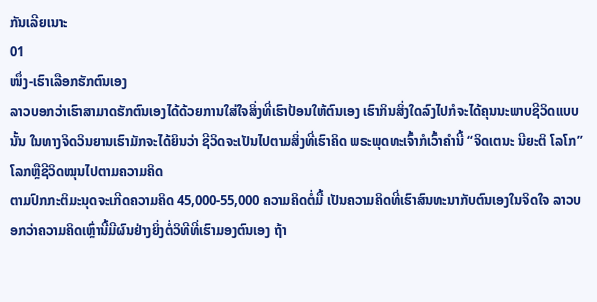ກັນເລີຍເນາະ
01
ໜຶ່ງ-ເຮົາເລືອກຮັກຕົນເອງ
ລາວບອກວ່າເຮົາສາມາດຮັກຕົນເອງໄດ້ດ້ວຍການໃສ່ໃຈສິ່ງທີ່ເຮົາປ້ອນໃຫ້ຕົນເອງ ເຮົາກິນສິ່ງໃດລົງໄປກໍຈະໄດ້ຄຸນນະພາບຊີວິດແບບນັ້ນ ໃນທາງຈິດວິນຍານເຮົາມັກຈະໄດ້ຍິນວ່າ ຊີວິດຈະເປັນໄປຕາມສິ່ງທີ່ເຮົາຄິດ ພຣະພຸດທະເຈົ້າກໍເວົ້າຄຳນີ້ “ຈິດເຕນະ ນີຍະຕິ ໂລໂກ” ໂລກຫຼືຊີວິດໝຸນໄປຕາມຄວາມຄິດ
ຕາມປົກກະຕິມະນຸດຈະເກີດຄວາມຄິດ 45,000-55,000 ຄວາມຄິດຕໍ່ມື້ ເປັນຄວາມຄິດທີ່ເຮົາສົນທະນາກັບຕົນເອງໃນຈິດໃຈ ລາວບອກວ່າຄວາມຄິດເຫຼົ່ານີ້ມີຜົນຢ່າງຍິ່ງຕໍ່ວິທີທີ່ເຮົາມອງຕົນເອງ ຖ້າ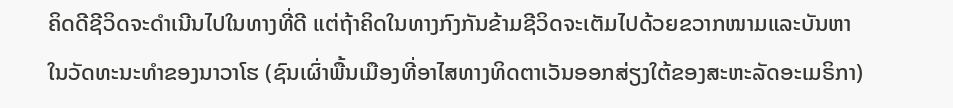ຄິດດີຊີວິດຈະດຳເນີນໄປໃນທາງທີ່ດີ ແຕ່ຖ້າຄິດໃນທາງກົງກັນຂ້າມຊີວິດຈະເຕັມໄປດ້ວຍຂວາກໜາມແລະບັນຫາ
ໃນວັດທະນະທຳຂອງນາວາໂຮ (ຊົນເຜົ່າພື້ນເມືອງທີ່ອາໄສທາງທິດຕາເວັນອອກສ່ຽງໃຕ້ຂອງສະຫະລັດອະເມຣິກາ)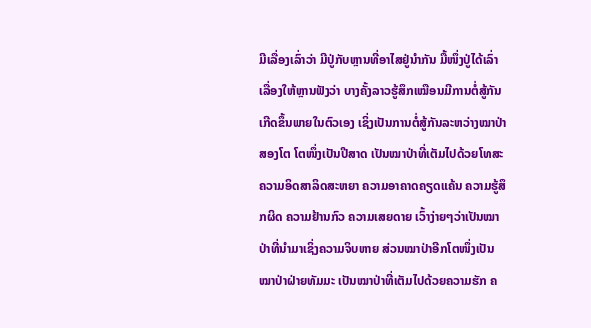ມີເລື່ອງເລົ່າວ່າ ມີປູ່ກັບຫຼານທີ່ອາໄສຢູ່ນຳກັນ ມື້ໜຶ່ງປູ່ໄດ້ເລົ່າເລື່ອງໃຫ້ຫຼານຟັງວ່າ ບາງຄັ້ງລາວຮູ້ສຶກເໝືອນມີການຕໍ່ສູ້ກັນເກີດຂຶ້ນພາຍໃນຕົວເອງ ເຊິ່ງເປັນການຕໍ່ສູ້ກັນລະຫວ່າງໝາປ່າສອງໂຕ ໂຕໜຶ່ງເປັນປີສາດ ເປັນໝາປ່າທີ່ເຕັມໄປດ້ວຍໂທສະ ຄວາມອິດສາລິດສະຫຍາ ຄວາມອາຄາດຄຽດແຄ້ນ ຄວາມຮູ້ສຶກຜິດ ຄວາມຢ້ານກົວ ຄວາມເສຍດາຍ ເວົ້າງ່າຍໆວ່າເປັນໝາປ່າທີ່ນຳມາເຊິ່ງຄວາມຈິບຫາຍ ສ່ວນໝາປ່າອີກໂຕໜຶ່ງເປັນໝາປ່າຝ່າຍທັມມະ ເປັນໝາປ່າທີ່ເຕັມໄປດ້ວຍຄວາມຮັກ ຄ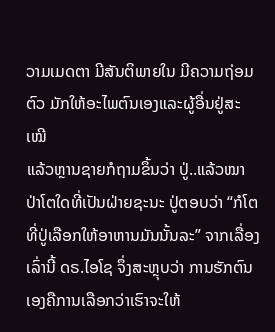ວາມເມດຕາ ມີສັນຕິພາຍໃນ ມີຄວາມຖ່ອມຕົວ ມັກໃຫ້ອະໄພຕົນເອງແລະຜູ້ອື່ນຢູ່ສະເໝີ
ແລ້ວຫຼານຊາຍກໍຖາມຂຶ້ນວ່າ ປູ່..ແລ້ວໝາປ່າໂຕໃດທີ່ເປັນຝ່າຍຊະນະ ປູ່ຕອບວ່າ “ກໍໂຕທີ່ປູ່ເລືອກໃຫ້ອາຫານມັນນັ້ນລະ” ຈາກເລື່ອງເລົ່ານີ້ ດຣ.ໄອໂຊ ຈຶ່ງສະຫຼຸບວ່າ ການຮັກຕົນເອງຄືການເລືອກວ່າເຮົາຈະໃຫ້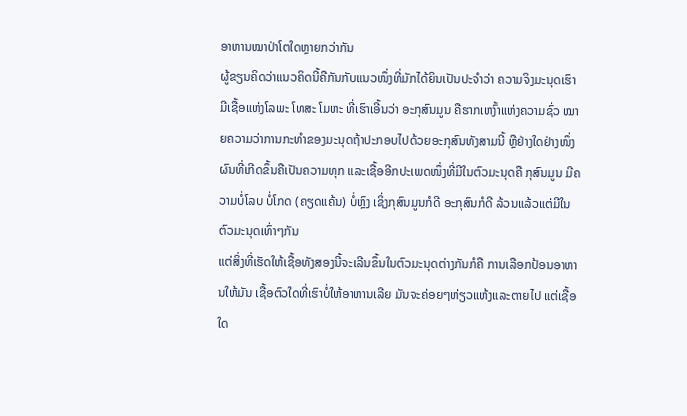ອາຫານໝາປ່າໂຕໃດຫຼາຍກວ່າກັນ
ຜູ້ຂຽນຄິດວ່າແນວຄິດນີ້ຄືກັນກັບແນວໜຶ່ງທີ່ມັກໄດ້ຍິນເປັນປະຈຳວ່າ ຄວາມຈິງມະນຸດເຮົາມີເຊື້ອແຫ່ງໂລພະ ໂທສະ ໂມຫະ ທີ່ເຮົາເອີ້ນວ່າ ອະກຸສົນມູນ ຄືຮາກເຫງົ້າແຫ່ງຄວາມຊົ່ວ ໝາຍຄວາມວ່າການກະທຳຂອງມະນຸດຖ້າປະກອບໄປດ້ວຍອະກຸສົນທັງສາມນີ້ ຫຼືຢ່າງໃດຢ່າງໜຶ່ງ ຜົນທີ່ເກີດຂຶ້ນຄືເປັນຄວາມທຸກ ແລະເຊື້ອອີກປະເພດໜຶ່ງທີ່ມີໃນຕົວມະນຸດຄື ກຸສົນມູນ ມີຄວາມບໍ່ໂລບ ບໍ່ໂກດ (ຄຽດແຄ້ນ) ບໍ່ຫຼົງ ເຊິ່ງກຸສົນມູນກໍດີ ອະກຸສົນກໍດີ ລ້ວນແລ້ວແຕ່ມີໃນຕົວມະນຸດເທົ່າໆກັນ
ແຕ່ສິ່ງທີ່ເຮັດໃຫ້ເຊື້ອທັງສອງນີ້ຈະເລີນຂຶ້ນໃນຕົວມະນຸດຕ່າງກັນກໍຄື ການເລືອກປ້ອນອາຫານໃຫ້ມັນ ເຊື້ອຕົວໃດທີ່ເຮົາບໍ່ໃຫ້ອາຫານເລີຍ ມັນຈະຄ່ອຍໆຫ່ຽວແຫ້ງແລະຕາຍໄປ ແຕ່ເຊື້ອໃດ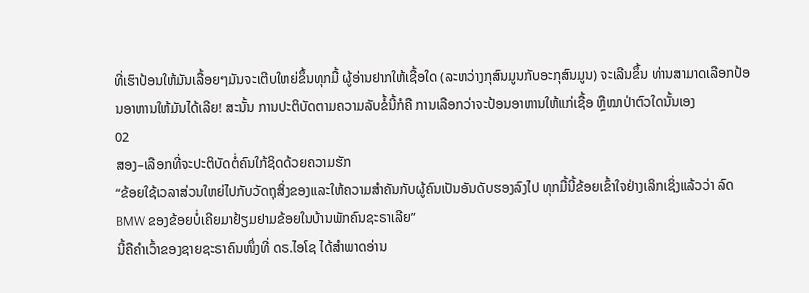ທີ່ເຮົາປ້ອນໃຫ້ມັນເລື້ອຍໆມັນຈະເຕີບໃຫຍ່ຂຶ້ນທຸກມື້ ຜູ້ອ່ານຢາກໃຫ້ເຊື້ອໃດ (ລະຫວ່າງກຸສົນມູນກັບອະກຸສົນມູນ) ຈະເລີນຂຶ້ນ ທ່ານສາມາດເລືອກປ້ອນອາຫານໃຫ້ມັນໄດ້ເລີຍ! ສະນັ້ນ ການປະຕິບັດຕາມຄວາມລັບຂໍ້ນີ້ກໍຄື ການເລືອກວ່າຈະປ້ອນອາຫານໃຫ້ແກ່ເຊື້ອ ຫຼືໝາປ່າຕົວໃດນັ້ນເອງ
02
ສອງ–ເລືອກທີ່ຈະປະຕິບັດຕໍ່ຄົນໃກ້ຊິດດ້ວຍຄວາມຮັກ
“ຂ້ອຍໃຊ້ເວລາສ່ວນໃຫຍ່ໄປກັບວັດຖຸສິ່ງຂອງແລະໃຫ້ຄວາມສຳຄັນກັບຜູ້ຄົນເປັນອັນດັບຮອງລົງໄປ ທຸກມື້ນີ້ຂ້ອຍເຂົ້າໃຈຢ່າງເລິກເຊິ່ງແລ້ວວ່າ ລົດ BMW ຂອງຂ້ອຍບໍ່ເຄີຍມາຢ້ຽມຢາມຂ້ອຍໃນບ້ານພັກຄົນຊະຣາເລີຍ”
ນີ້ຄືຄຳເວົ້າຂອງຊາຍຊະຣາຄົນໜຶ່ງທີ່ ດຣ.ໄອໂຊ ໄດ້ສຳພາດອ່ານ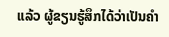ແລ້ວ ຜູ້ຂຽນຮູ້ສຶກໄດ້ວ່າເປັນຄຳ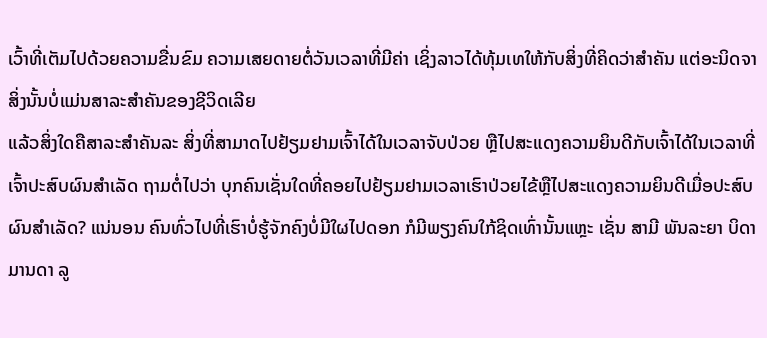ເວົ້າທີ່ເຕັມໄປດ້ວຍຄວາມຂື່ນຂົມ ຄວາມເສຍດາຍຕໍ່ວັນເວລາທີ່ມີຄ່າ ເຊິ່ງລາວໄດ້ທຸ້ມເທໃຫ້ກັບສິ່ງທີ່ຄິດວ່າສຳຄັນ ແຕ່ອະນິດຈາ ສິ່ງນັ້ນບໍ່ແມ່ນສາລະສຳຄັນຂອງຊີວິດເລີຍ
ແລ້ວສິ່ງໃດຄືສາລະສຳຄັນລະ ສິ່ງທີ່ສາມາດໄປຢ້ຽມຢາມເຈົ້າໄດ້ໃນເວລາຈັບປ່ວຍ ຫຼືໄປສະແດງຄວາມຍິນດີກັບເຈົ້າໄດ້ໃນເວລາທີ່ເຈົ້າປະສົບຜົນສຳເລັດ ຖາມຕໍ່ໄປວ່າ ບຸກຄົນເຊັ່ນໃດທີ່ຄອຍໄປຢ້ຽມຢາມເວລາເຮົາປ່ວຍໄຂ້ຫຼືໄປສະແດງຄວາມຍິນດີເມື່ອປະສົບຜົນສຳເລັດ? ແນ່ນອນ ຄົນທົ່ວໄປທີ່ເຮົາບໍ່ຮູ້ຈັກຄົງບໍ່ມີໃຜໄປດອກ ກໍມີພຽງຄົນໃກ້ຊິດເທົ່ານັ້ນແຫຼະ ເຊັ່ນ ສາມີ ພັນລະຍາ ບິດາ ມານດາ ລູ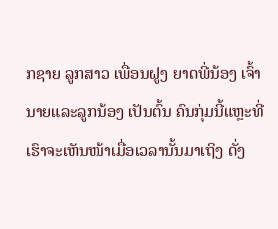ກຊາຍ ລູກສາວ ເພື່ອນຝູງ ຍາດພີ່ນ້ອງ ເຈົ້ານາຍແລະລູກນ້ອງ ເປັນຕົ້ນ ຄົນກຸ່ມນີ້ແຫຼະທີ່ເຮົາຈະເຫັນໜ້າເມື່ອເວລານັ້ນມາເຖິງ ດັ່ງ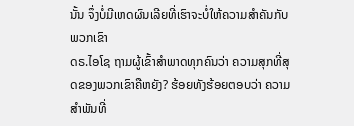ນັ້ນ ຈຶ່ງບໍ່ມີເຫດຜົນເລີຍທີ່ເຮົາຈະບໍ່ໃຫ້ຄວາມສຳຄັນກັບພວກເຂົາ
ດຣ.ໄອໂຊ ຖາມຜູ້ເຂົ້າສຳພາດທຸກຄົນວ່າ ຄວາມສຸກທີ່ສຸດຂອງພວກເຂົາຄືຫຍັງ? ຮ້ອຍທັງຮ້ອຍຕອບວ່າ ຄວາມສຳພັນທີ່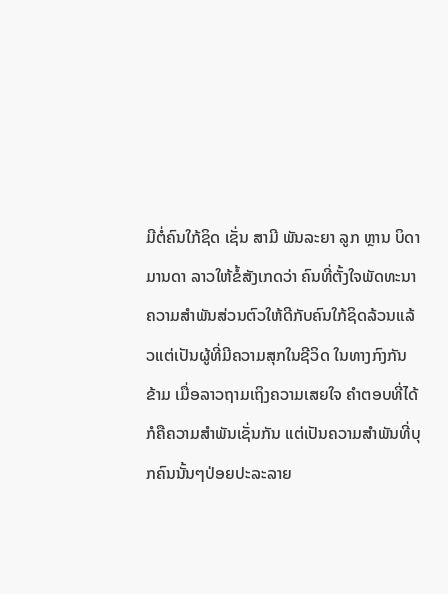ມີຕໍ່ຄົນໃກ້ຊິດ ເຊັ່ນ ສາມີ ພັນລະຍາ ລູກ ຫຼານ ບິດາ ມານດາ ລາວໃຫ້ຂໍ້ສັງເກດວ່າ ຄົນທີ່ຕັ້ງໃຈພັດທະນາຄວາມສຳພັນສ່ວນຕົວໃຫ້ດີກັບຄົນໃກ້ຊິດລ້ວນແລ້ວແຕ່ເປັນຜູ້ທີ່ມີຄວາມສຸກໃນຊີວິດ ໃນທາງກົງກັນຂ້າມ ເມື່ອລາວຖາມເຖິງຄວາມເສຍໃຈ ຄຳຕອບທີ່ໄດ້ກໍຄືຄວາມສຳພັນເຊັ່ນກັນ ແຕ່ເປັນຄວາມສຳພັນທີ່ບຸກຄົນນັ້ນໆປ່ອຍປະລະລາຍ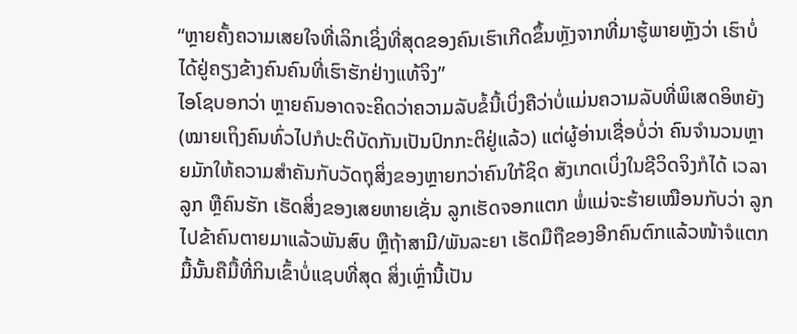“ຫຼາຍຄັ້ງຄວາມເສຍໃຈທີ່ເລິກເຊິ່ງທີ່ສຸດຂອງຄົນເຮົາເກີດຂຶ້ນຫຼັງຈາກທີ່ມາຮູ້ພາຍຫຼັງວ່າ ເຮົາບໍ່ໄດ້ຢູ່ຄຽງຂ້າງຄົນຄົນທີ່ເຮົາຮັກຢ່າງແທ້ຈິງ”
ໄອໂຊບອກວ່າ ຫຼາຍຄົນອາດຈະຄິດວ່າຄວາມລັບຂໍ້ນີ້ເບິ່ງຄືວ່າບໍ່ແມ່ນຄວາມລັບທີ່ພິເສດອິຫຍັງ (ໝາຍເຖິງຄົນທົ່ວໄປກໍປະຕິບັດກັນເປັນປົກກະຕິຢູ່ແລ້ວ) ແຕ່ຜູ້ອ່ານເຊື່ອບໍ່ວ່າ ຄົນຈຳນວນຫຼາຍມັກໃຫ້ຄວາມສຳຄັນກັບວັດຖຸສິ່ງຂອງຫຼາຍກວ່າຄົນໃກ້ຊິດ ສັງເກດເບິ່ງໃນຊີວິດຈິງກໍໄດ້ ເວລາລູກ ຫຼືຄົນຮັກ ເຮັດສິ່ງຂອງເສຍຫາຍເຊັ່ນ ລູກເຮັດຈອກແຕກ ພໍ່ແມ່ຈະຮ້າຍເໝືອນກັບວ່າ ລູກໄປຂ້າຄົນຕາຍມາແລ້ວພັນສົບ ຫຼືຖ້າສາມີ/ພັນລະຍາ ເຮັດມືຖືຂອງອີກຄົນຕົກແລ້ວໜ້າຈໍແຕກ ມື້ນັ້ນຄືມື້ທີ່ກິນເຂົ້າບໍ່ແຊບທີ່ສຸດ ສິ່ງເຫຼົ່ານີ້ເປັນ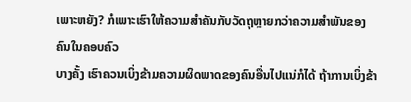ເພາະຫຍັງ? ກໍເພາະເຮົາໃຫ້ຄວາມສຳຄັນກັບວັດຖຸຫຼາຍກວ່າຄວາມສຳພັນຂອງຄົນໃນຄອບຄົວ
ບາງຄັ້ງ ເຮົາຄວນເບິ່ງຂ້າມຄວາມຜິດພາດຂອງຄົນອື່ນໄປແນ່ກໍໄດ້ ຖ້າການເບິ່ງຂ້າ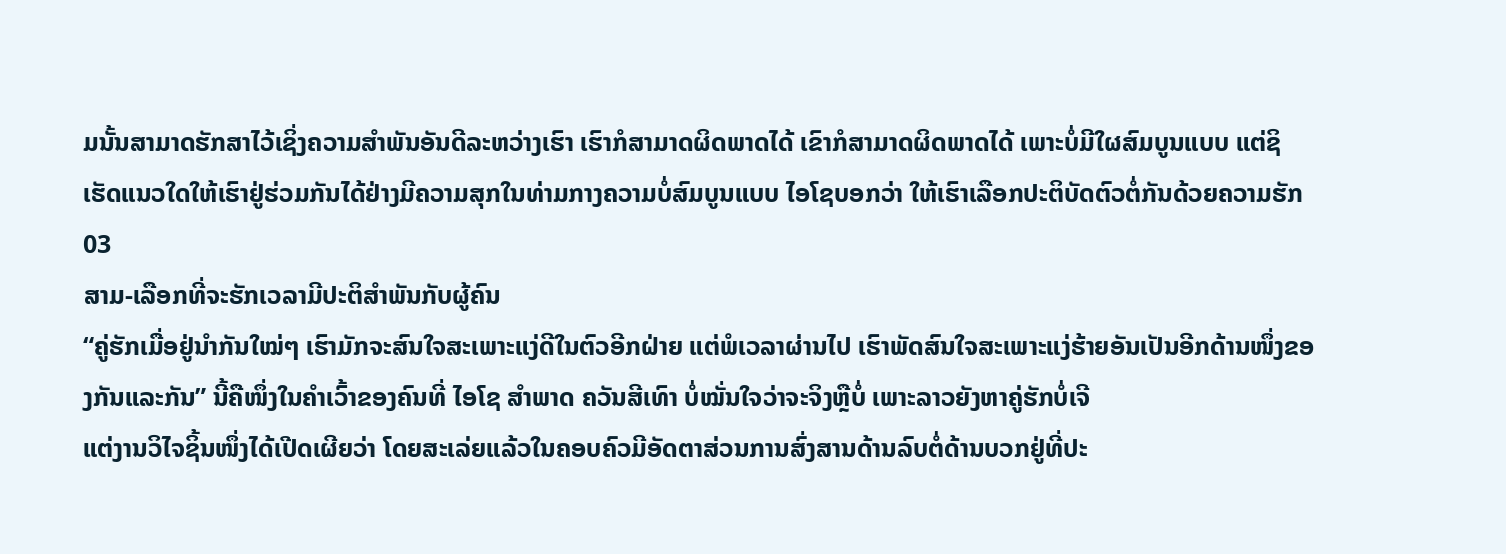ມນັ້ນສາມາດຮັກສາໄວ້ເຊິ່ງຄວາມສຳພັນອັນດີລະຫວ່າງເຮົາ ເຮົາກໍສາມາດຜິດພາດໄດ້ ເຂົາກໍສາມາດຜິດພາດໄດ້ ເພາະບໍ່ມີໃຜສົມບູນແບບ ແຕ່ຊິເຮັດແນວໃດໃຫ້ເຮົາຢູ່ຮ່ວມກັນໄດ້ຢ່າງມີຄວາມສຸກໃນທ່າມກາງຄວາມບໍ່ສົມບູນແບບ ໄອໂຊບອກວ່າ ໃຫ້ເຮົາເລືອກປະຕິບັດຕົວຕໍ່ກັນດ້ວຍຄວາມຮັກ
03
ສາມ-ເລືອກທີ່ຈະຮັກເວລາມີປະຕິສຳພັນກັບຜູ້ຄົນ
“ຄູ່ຮັກເມື່ອຢູ່ນຳກັນໃໝ່ໆ ເຮົາມັກຈະສົນໃຈສະເພາະແງ່ດີໃນຕົວອີກຝ່າຍ ແຕ່ພໍເວລາຜ່ານໄປ ເຮົາພັດສົນໃຈສະເພາະແງ່ຮ້າຍອັນເປັນອີກດ້ານໜຶ່ງຂອງກັນແລະກັນ” ນີ້ຄືໜຶ່ງໃນຄຳເວົ້າຂອງຄົນທີ່ ໄອໂຊ ສຳພາດ ຄວັນສີເທົາ ບໍ່ໝັ່ນໃຈວ່າຈະຈິງຫຼືບໍ່ ເພາະລາວຍັງຫາຄູ່ຮັກບໍ່ເຈີ
ແຕ່ງານວິໄຈຊິ້ນໜຶ່ງໄດ້ເປີດເຜີຍວ່າ ໂດຍສະເລ່ຍແລ້ວໃນຄອບຄົວມີອັດຕາສ່ວນການສົ່ງສານດ້ານລົບຕໍ່ດ້ານບວກຢູ່ທີ່ປະ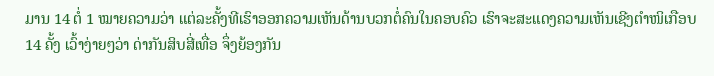ມານ 14 ຕໍ່ 1 ໝາຍຄວາມວ່າ ແຕ່ລະຄັ້ງທີເຮົາອອກຄວາມເຫັນດ້ານບວກຕໍ່ຄົນໃນຄອບຄົວ ເຮົາຈະສະແດງຄວາມເຫັນເຊີງຕຳໜິເກືອບ 14 ຄັ້ງ ເວົ້າງ່າຍໆວ່າ ດ່າກັນສິບສີ່ເທື່ອ ຈຶ່ງຍ້ອງກັນ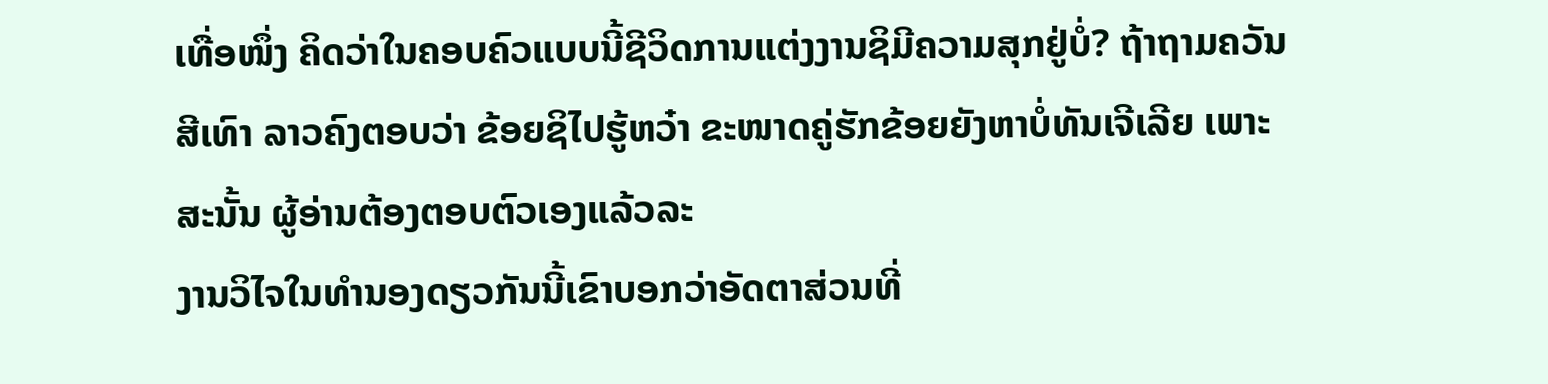ເທື່ອໜຶ່ງ ຄິດວ່າໃນຄອບຄົວແບບນີ້ຊີວິດການແຕ່ງງານຊິມີຄວາມສຸກຢູ່ບໍ່? ຖ້າຖາມຄວັນສີເທົາ ລາວຄົງຕອບວ່າ ຂ້ອຍຊິໄປຮູ້ຫວ໋າ ຂະໜາດຄູ່ຮັກຂ້ອຍຍັງຫາບໍ່ທັນເຈີເລີຍ ເພາະສະນັ້ນ ຜູ້ອ່ານຕ້ອງຕອບຕົວເອງແລ້ວລະ
ງານວິໄຈໃນທຳນອງດຽວກັນນີ້ເຂົາບອກວ່າອັດຕາສ່ວນທີ່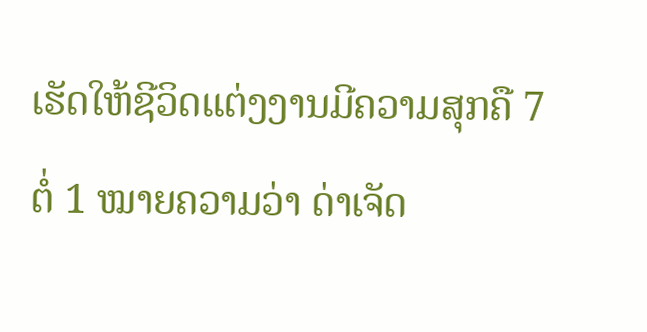ເຮັດໃຫ້ຊີວິດແຕ່ງງານມີຄວາມສຸກຄື 7 ຕໍ່ 1 ໝາຍຄວາມວ່າ ດ່າເຈັດ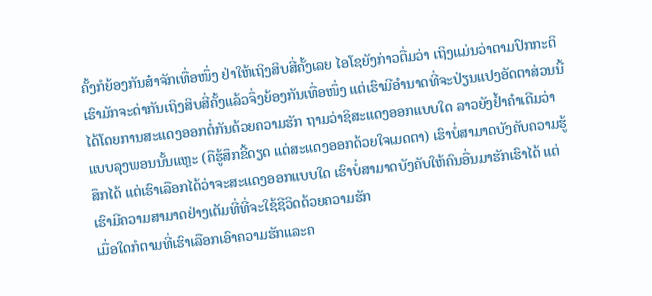ຄັ້ງກໍຍ້ອງກັນສ໋າຈັກເທື່ອໜຶ່ງ ຢ່າໃຫ້ເຖິງສິບສີ່ຄັ້ງເລຍ ໄອໂຊຍັງກ່າວຕື່ມວ່າ ເຖິງແມ່ນວ່າຕາມປົກກະຕິເຮົາມັກຈະດ່າກັນເຖິງສິບສີ່ຄັ້ງແລ້ວຈຶ່ງຍ້ອງກັນເທື່ອໜຶ່ງ ແຕ່ເຮົາມີອຳນາດທີ່ຈະປ່ຽນແປງອັດຕາສ່ວນນີ້ໄດ້ໂດຍການສະແດງອອກຕໍ່ກັນດ້ວຍຄວາມຮັກ ຖາມວ່າຊິສະແດງອອກແບບໃດ ລາວຍັງຢ້ຳຄຳເດີມວ່າ ແບບລຸງພອນນັ້ນແຫຼະ (ຄືຮູ້ສຶກຂີ້ດຽດ ແຕ່ສະແດງອອກດ້ວຍໃຈເມດຕາ) ເຮົາບໍ່ສາມາດບັງຄັບຄວາມຮູ້ສຶກໄດ້ ແຕ່ເຮົາເລືອກໄດ້ວ່າຈະສະແດງອອກແບບໃດ ເຮົາບໍ່ສາມາດບັງຄັບໃຫ້ຄົນອື່ນມາຮັກເຮົາໄດ້ ແຕ່ເຮົາມີຄວາມສາມາດຢ່າງເຕັມທີ່ທີ່ຈະໃຊ້ຊີວິດດ້ວຍຄວາມຮັກ
ເມື່ອໃດກໍຕາມທີ່ເຮົາເລືອກເອົາຄວາມຮັກແລະຄ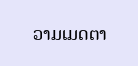ວາມເມດຕາ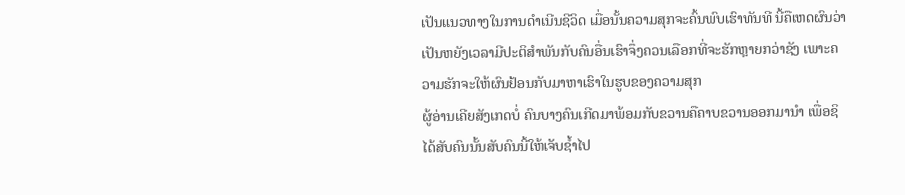ເປັນແນວທາງໃນການດຳເນີນຊີວິດ ເມື່ອນັ້ນຄວາມສຸກຈະຄົ້ນພົບເຮົາທັນທີ ນີ້ຄືເຫດຜົນວ່າເປັນຫຍັງເວລາມີປະຕິສຳພັນກັບຄົນອື່ນເຮົາຈຶ່ງຄວນເລືອກທີ່ຈະຮັກຫຼາຍກວ່າຊັງ ເພາະຄວາມຮັກຈະໃຫ້ຜົນຢ້ອນກັບມາຫາເຮົາໃນຮູບຂອງຄວາມສຸກ
ຜູ້ອ່ານເຄີຍສັງເກດບໍ່ ຄົນບາງຄົນເກີດມາພ້ອມກັບຂວານຄືຄາບຂວານອອກມານຳ ເພື່ອຊິໄດ້ສັບຄົນນັ້ນສັບຄົນນີ້ໃຫ້ເຈັບຊ້ຳໄປ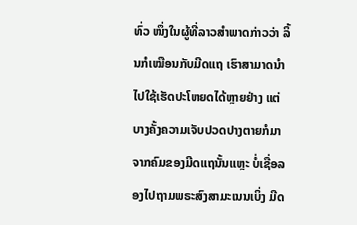ທົ່ວ ໜຶ່ງໃນຜູ້ທີ່ລາວສຳພາດກ່າວວ່າ ລິ້ນກໍເໝືອນກັບມີດແຖ ເຮົາສາມາດນຳໄປໃຊ້ເຮັດປະໂຫຍດໄດ້ຫຼາຍຢ່າງ ແຕ່ບາງຄັ້ງຄວາມເຈັບປວດປາງຕາຍກໍມາຈາກຄົມຂອງມີດແຖນັ້ນແຫຼະ ບໍ່ເຊື່ອລອງໄປຖາມພຣະສົງສາມະເນນເບິ່ງ ມີດ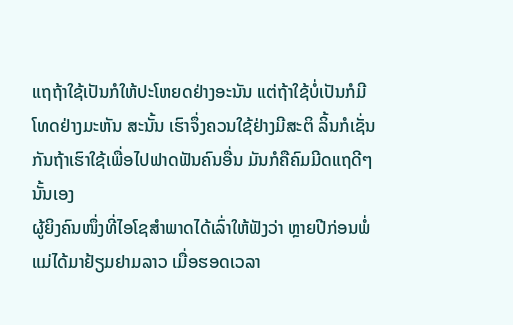ແຖຖ້າໃຊ້ເປັນກໍໃຫ້ປະໂຫຍດຢ່າງອະນັນ ແຕ່ຖ້າໃຊ້ບໍ່ເປັນກໍມີໂທດຢ່າງມະຫັນ ສະນັ້ນ ເຮົາຈຶ່ງຄວນໃຊ້ຢ່າງມີສະຕິ ລິ້ນກໍເຊັ່ນກັນຖ້າເຮົາໃຊ້ເພື່ອໄປຟາດຟັນຄົນອື່ນ ມັນກໍຄືຄົມມີດແຖດີໆນັ້ນເອງ
ຜູ້ຍິງຄົນໜຶ່ງທີ່ໄອໂຊສຳພາດໄດ້ເລົ່າໃຫ້ຟັງວ່າ ຫຼາຍປີກ່ອນພໍ່ແມ່ໄດ້ມາຢ້ຽມຢາມລາວ ເມື່ອຮອດເວລາ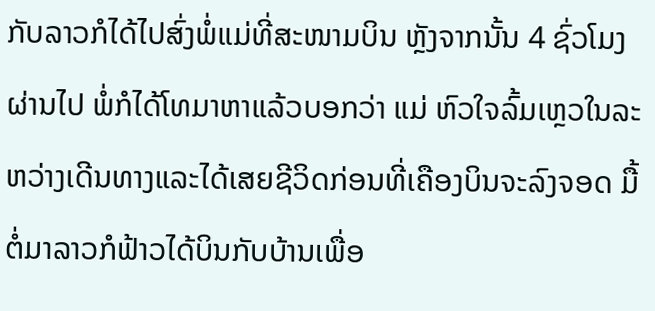ກັບລາວກໍໄດ້ໄປສົ່ງພໍ່ແມ່ທີ່ສະໜາມບິນ ຫຼັງຈາກນັ້ນ 4 ຊົ່ວໂມງຜ່ານໄປ ພໍ່ກໍໄດ້ໂທມາຫາແລ້ວບອກວ່າ ແມ່ ຫົວໃຈລົ້ມເຫຼວໃນລະຫວ່າງເດີນທາງແລະໄດ້ເສຍຊີວິດກ່ອນທີ່ເຄືອງບິນຈະລົງຈອດ ມື້ຕໍ່ມາລາວກໍຟ້າວໄດ້ບິນກັບບ້ານເພື່ອ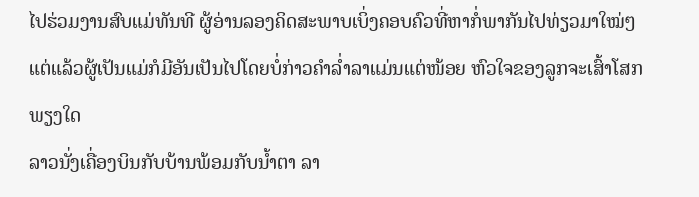ໄປຮ່ວມງານສົບແມ່ທັນທີ ຜູ້ອ່ານລອງຄິດສະພາບເບິ່ງຄອບຄົວທີ່ຫາກໍ່ພາກັນໄປທ່ຽວມາໃໝ່ໆ ແຕ່ແລ້ວຜູ້ເປັນແມ່ກໍມີອັນເປັນໄປໂດຍບໍ່ກ່າວຄຳລ່ຳລາແມ່ນແຕ່ໜ້ອຍ ຫົວໃຈຂອງລູກຈະເສົ້າໂສກພຽງໃດ
ລາວນັ່ງເຄື່ອງບິນກັບບ້ານພ້ອມກັບນ້ຳຕາ ລາ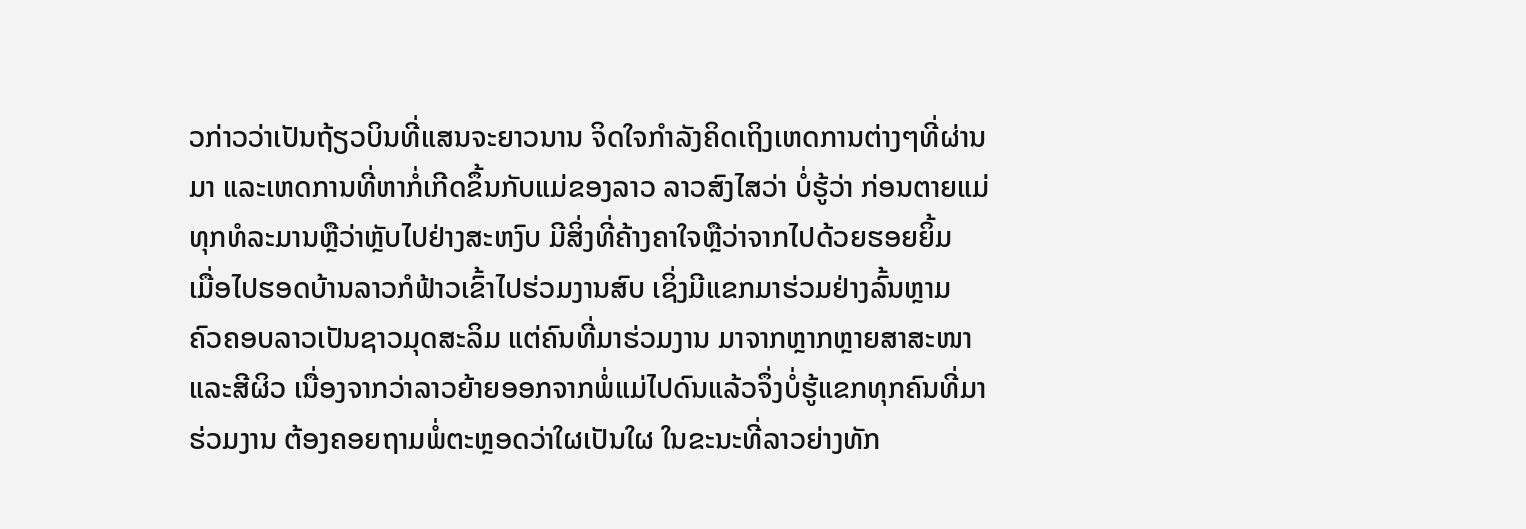ວກ່າວວ່າເປັນຖ້ຽວບິນທີ່ແສນຈະຍາວນານ ຈິດໃຈກຳລັງຄິດເຖິງເຫດການຕ່າງໆທີ່ຜ່ານມາ ແລະເຫດການທີ່ຫາກໍ່ເກີດຂຶ້ນກັບແມ່ຂອງລາວ ລາວສົງໄສວ່າ ບໍ່ຮູ້ວ່າ ກ່ອນຕາຍແມ່ທຸກທໍລະມານຫຼືວ່າຫຼັບໄປຢ່າງສະຫງົບ ມີສິ່ງທີ່ຄ້າງຄາໃຈຫຼືວ່າຈາກໄປດ້ວຍຮອຍຍິ້ມ
ເມື່ອໄປຮອດບ້ານລາວກໍຟ້າວເຂົ້າໄປຮ່ວມງານສົບ ເຊິ່ງມີແຂກມາຮ່ວມຢ່າງລົ້ນຫຼາມ ຄົວຄອບລາວເປັນຊາວມຸດສະລິມ ແຕ່ຄົນທີ່ມາຮ່ວມງານ ມາຈາກຫຼາກຫຼາຍສາສະໜາແລະສີຜິວ ເນື່ອງຈາກວ່າລາວຍ້າຍອອກຈາກພໍ່ແມ່ໄປດົນແລ້ວຈຶ່ງບໍ່ຮູ້ແຂກທຸກຄົນທີ່ມາຮ່ວມງານ ຕ້ອງຄອຍຖາມພໍ່ຕະຫຼອດວ່າໃຜເປັນໃຜ ໃນຂະນະທີ່ລາວຍ່າງທັກ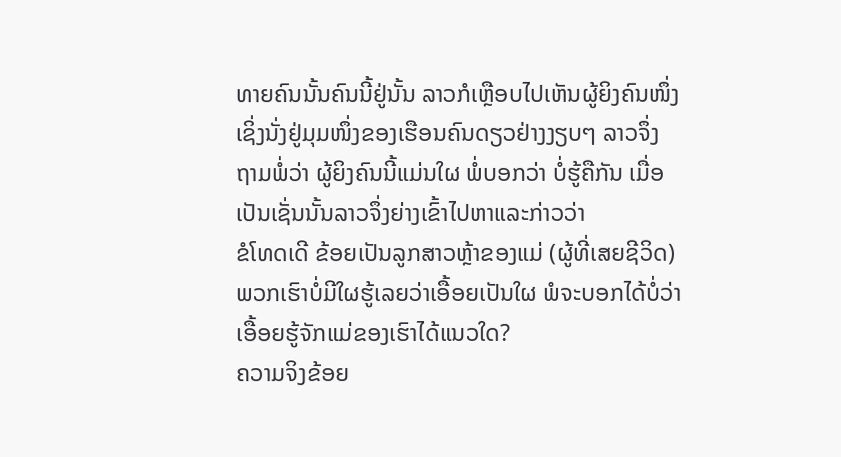ທາຍຄົນນັ້ນຄົນນີ້ຢູ່ນັ້ນ ລາວກໍເຫຼືອບໄປເຫັນຜູ້ຍິງຄົນໜຶ່ງເຊິ່ງນັ່ງຢູ່ມຸມໜຶ່ງຂອງເຮືອນຄົນດຽວຢ່າງງຽບໆ ລາວຈຶ່ງຖາມພໍ່ວ່າ ຜູ້ຍິງຄົນນີ້ແມ່ນໃຜ ພໍ່ບອກວ່າ ບໍ່ຮູ້ຄືກັນ ເມື່ອເປັນເຊັ່ນນັ້ນລາວຈຶ່ງຍ່າງເຂົ້າໄປຫາແລະກ່າວວ່າ
ຂໍໂທດເດີ ຂ້ອຍເປັນລູກສາວຫຼ້າຂອງແມ່ (ຜູ້ທີ່ເສຍຊີວິດ) ພວກເຮົາບໍ່ມີໃຜຮູ້ເລຍວ່າເອື້ອຍເປັນໃຜ ພໍຈະບອກໄດ້ບໍ່ວ່າເອື້ອຍຮູ້ຈັກແມ່ຂອງເຮົາໄດ້ແນວໃດ?
ຄວາມຈິງຂ້ອຍ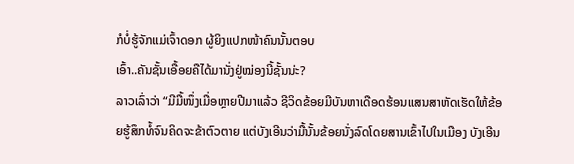ກໍບໍ່ຮູ້ຈັກແມ່ເຈົ້າດອກ ຜູ້ຍິງແປກໜ້າຄົນນັ້ນຕອບ
ເອົ້າ..ຄັນຊັ້ນເອື້ອຍຄືໄດ້ມານັ່ງຢູ່ໝ່ອງນີ້ຊັ້ນນ່ະ?
ລາວເລົ່າວ່າ “ມີມື້ໜຶ່ງເມື່ອຫຼາຍປີມາແລ້ວ ຊີວິດຂ້ອຍມີບັນຫາເດືອດຮ້ອນແສນສາຫັດເຮັດໃຫ້ຂ້ອຍຮູ້ສຶກທໍ້ຈົນຄິດຈະຂ້າຕົວຕາຍ ແຕ່ບັງເອີນວ່າມື້ນັ້ນຂ້ອຍນັ່ງລົດໂດຍສານເຂົ້າໄປໃນເມືອງ ບັງເອີນ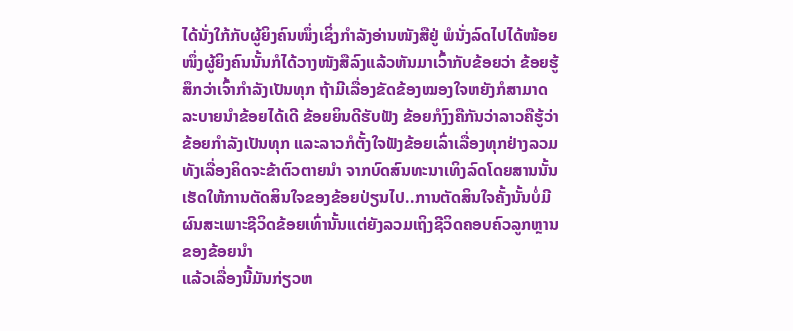ໄດ້ນັ່ງໃກ້ກັບຜູ້ຍິງຄົນໜຶ່ງເຊິ່ງກຳລັງອ່ານໜັງສືຢູ່ ພໍນັ່ງລົດໄປໄດ້ໜ້ອຍໜຶ່ງຜູ້ຍິງຄົນນັ້ນກໍໄດ້ວາງໜັງສືລົງແລ້ວຫັນມາເວົ້າກັບຂ້ອຍວ່າ ຂ້ອຍຮູ້ສຶກວ່າເຈົ້າກຳລັງເປັນທຸກ ຖ້າມີເລື່ອງຂັດຂ້ອງໝອງໃຈຫຍັງກໍສາມາດລະບາຍນຳຂ້ອຍໄດ້ເດີ ຂ້ອຍຍິນດີຮັບຟັງ ຂ້ອຍກໍງົງຄືກັນວ່າລາວຄືຮູ້ວ່າຂ້ອຍກຳລັງເປັນທຸກ ແລະລາວກໍຕັ້ງໃຈຟັງຂ້ອຍເລົ່າເລື່ອງທຸກຢ່າງລວມທັງເລື່ອງຄິດຈະຂ້າຕົວຕາຍນຳ ຈາກບົດສົນທະນາເທິງລົດໂດຍສານນັ້ນ ເຮັດໃຫ້ການຕັດສິນໃຈຂອງຂ້ອຍປ່ຽນໄປ..ການຕັດສິນໃຈຄັ້ງນັ້ນບໍ່ມີຜົນສະເພາະຊີວິດຂ້ອຍເທົ່ານັ້ນແຕ່ຍັງລວມເຖິງຊີວິດຄອບຄົວລູກຫຼານຂອງຂ້ອຍນຳ
ແລ້ວເລື່ອງນີ້ມັນກ່ຽວຫ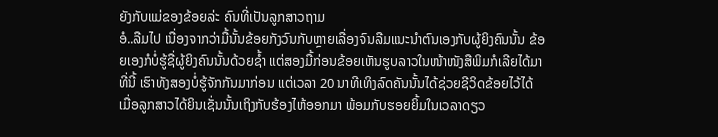ຍັງກັບແມ່ຂອງຂ້ອຍລ່ະ ຄົນທີ່ເປັນລູກສາວຖາມ
ອໍ..ລືມໄປ ເນື່ອງຈາກວ່າມື້ນັ້ນຂ້ອຍກັງວົນກັບຫຼາຍເລື່ອງຈົນລືມແນະນຳຕົນເອງກັບຜູ້ຍິງຄົນນັ້ນ ຂ້ອຍເອງກໍບໍ່ຮູ້ຊື່ຜູ້ຍິງຄົນນັ້ນດ້ວຍຊ້ຳ ແຕ່ສອງມື້ກ່ອນຂ້ອຍເຫັນຮູບລາວໃນໜ້າໜັງສືພິມກໍເລີຍໄດ້ມາທີ່ນີ້ ເຮົາທັງສອງບໍ່ຮູ້ຈັກກັນມາກ່ອນ ແຕ່ເວລາ 20 ນາທີເທິງລົດຄັນນັ້ນໄດ້ຊ່ວຍຊີວິດຂ້ອຍໄວ້ໄດ້
ເມື່ອລູກສາວໄດ້ຍິນເຊັ່ນນັ້ນເຖິງກັບຮ້ອງໄຫ້ອອກມາ ພ້ອມກັບຮອຍຍິ້ມໃນເວລາດຽວ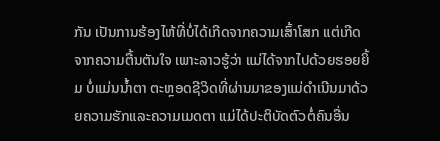ກັນ ເປັນການຮ້ອງໄຫ້ທີ່ບໍ່ໄດ້ເກີດຈາກຄວາມເສົ້າໂສກ ແຕ່ເກີດຈາກຄວາມຕື້ນຕັນໃຈ ເພາະລາວຮູ້ວ່າ ແມ່ໄດ້ຈາກໄປດ້ວຍຮອຍຍິ້ມ ບໍ່ແມ່ນນ້ຳຕາ ຕະຫຼອດຊີວິດທີ່ຜ່ານມາຂອງແມ່ດຳເນີນມາດ້ວຍຄວາມຮັກແລະຄວາມເມດຕາ ແມ່ໄດ້ປະຕິບັດຕົວຕໍ່ຄົນອື່ນ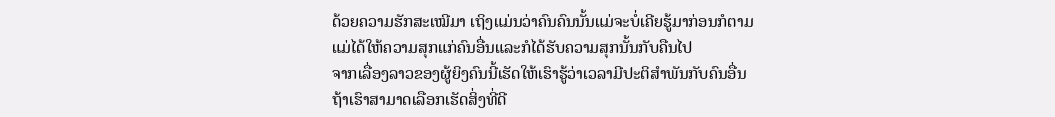ດ້ວຍຄວາມຮັກສະເໝີມາ ເຖິງແມ່ນວ່າຄົນຄົນນັ້ນແມ່ຈະບໍ່ເຄີຍຮູ້ມາກ່ອນກໍຕາມ ແມ່ໄດ້ໃຫ້ຄວາມສຸກແກ່ຄົນອື່ນແລະກໍໄດ້ຮັບຄວາມສຸກນັ້ນກັບຄືນໄປ
ຈາກເລື່ອງລາວຂອງຜູ້ຍິງຄົນນີ້ເຮັດໃຫ້ເຮົາຮູ້ວ່າເວລາມີປະຕິສຳພັນກັບຄົນອື່ນ ຖ້າເຮົາສາມາດເລືອກເຮັດສິ່ງທີ່ດີ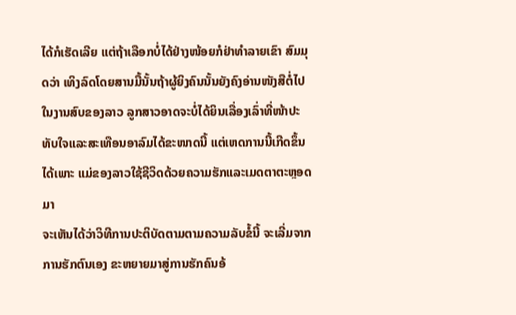ໄດ້ກໍເຮັດເລີຍ ແຕ່ຖ້າເລືອກບໍ່ໄດ້ຢ່າງໜ້ອຍກໍຢ່າທຳລາຍເຂົາ ສົມມຸດວ່າ ເທິງລົດໂດຍສານມື້ນັ້ນຖ້າຜູ້ຍິງຄົນນັ້ນຍັງຄົງອ່ານໜັງສືຕໍ່ໄປ ໃນງານສົບຂອງລາວ ລູກສາວອາດຈະບໍ່ໄດ້ຍິນເລື່ອງເລົ່າທີ່ໜ້າປະທັບໃຈແລະສະເທືອນອາລົມໄດ້ຂະໜາດນີ້ ແຕ່ເຫດການນີ້ເກີດຂຶ້ນໄດ້ເພາະ ແມ່ຂອງລາວໃຊ້ຊີວິດດ້ວຍຄວາມຮັກແລະເມດຕາຕະຫຼອດມາ
ຈະເຫັນໄດ້ວ່າວິທີການປະຕິບັດຕາມຕາມຄວາມລັບຂໍ້ນີ້ ຈະເລີ່ມຈາກການຮັກຕົນເອງ ຂະຫຍາຍມາສູ່ການຮັກຄົນອ້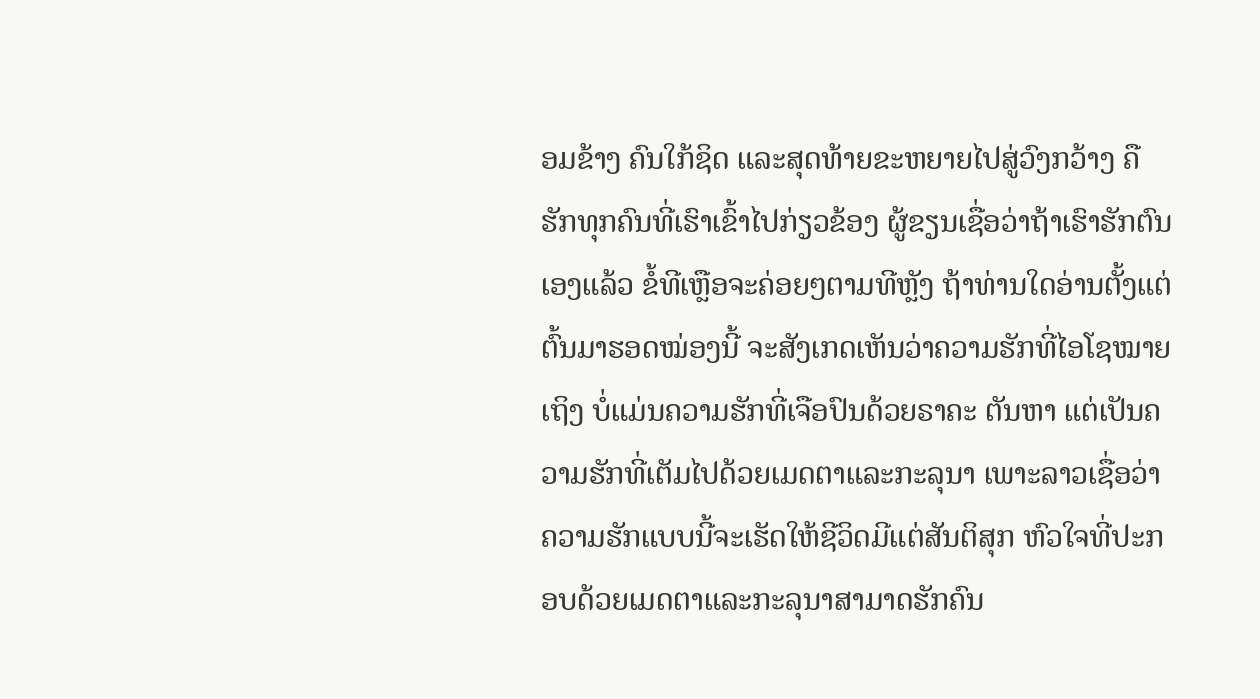ອມຂ້າງ ຄົນໃກ້ຊິດ ແລະສຸດທ້າຍຂະຫຍາຍໄປສູ່ວົງກວ້າງ ຄືຮັກທຸກຄົນທີ່ເຮົາເຂົ້າໄປກ່ຽວຂ້ອງ ຜູ້ຂຽນເຊື່ອວ່າຖ້າເຮົາຮັກຕົນເອງແລ້ວ ຂໍ້ທີເຫຼືອຈະຄ່ອຍໆຕາມທີຫຼັງ ຖ້າທ່ານໃດອ່ານຕັ້ງແຕ່ຕົ້ນມາຮອດໝ່ອງນີ້ ຈະສັງເກດເຫັນວ່າຄວາມຮັກທີ່ໄອໂຊໝາຍເຖິງ ບໍ່ແມ່ນຄວາມຮັກທີ່ເຈືອປົນດ້ວຍຣາຄະ ຕັນຫາ ແຕ່ເປັນຄວາມຮັກທີ່ເຕັມໄປດ້ວຍເມດຕາແລະກະລຸນາ ເພາະລາວເຊື່ອວ່າຄວາມຮັກແບບນີ້ຈະເຮັດໃຫ້ຊີວິດມີແຕ່ສັນຕິສຸກ ຫົວໃຈທີ່ປະກອບດ້ວຍເມດຕາແລະກະລຸນາສາມາດຮັກຄົນ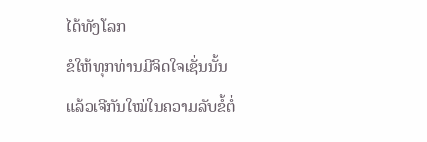ໄດ້ທັງໂລກ
ຂໍໃຫ້ທຸກທ່ານມີຈິດໃຈເຊັ່ນນັ້ນ
ແລ້ວເຈີກັນໃໝ່ໃນຄວາມລັບຂໍ້ຕໍ່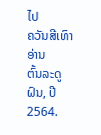ໄປ
ຄວັນສີເທົາ ອ່ານ
ຕົ້ນລະດູຝົນ, ປີ 2564.